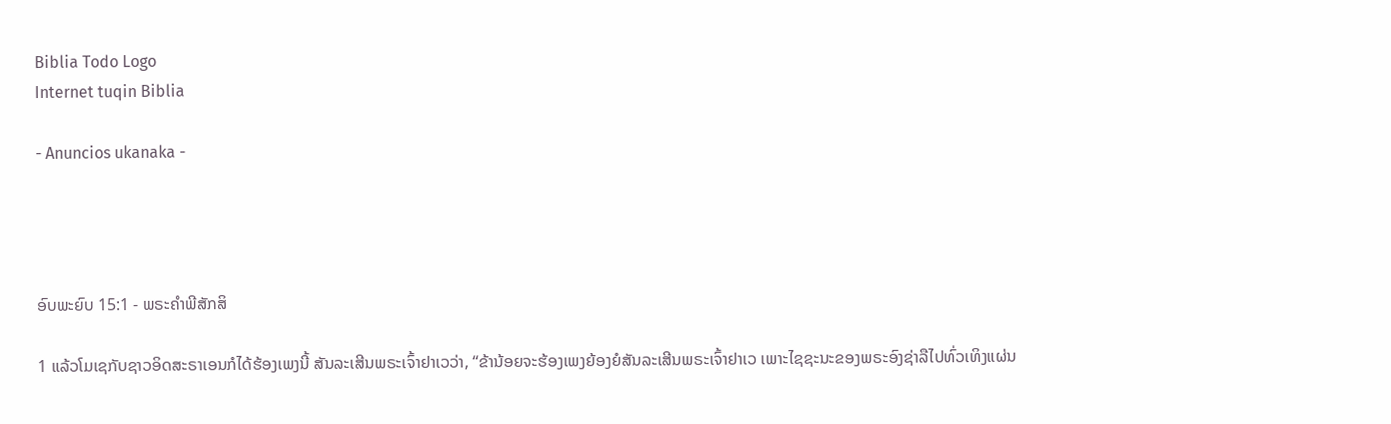Biblia Todo Logo
Internet tuqin Biblia

- Anuncios ukanaka -




ອົບພະຍົບ 15:1 - ພຣະຄຳພີສັກສິ

1 ແລ້ວໂມເຊກັບຊາວອິດສະຣາເອນກໍໄດ້ຮ້ອງເພງນີ້ ສັນລະເສີນພຣະເຈົ້າຢາເວວ່າ, “ຂ້ານ້ອຍຈະຮ້ອງເພງຍ້ອງຍໍສັນລະເສີນພຣະເຈົ້າຢາເວ ເພາະໄຊຊະນະຂອງພຣະອົງຊ່າລືໄປທົ່ວເທິງແຜ່ນ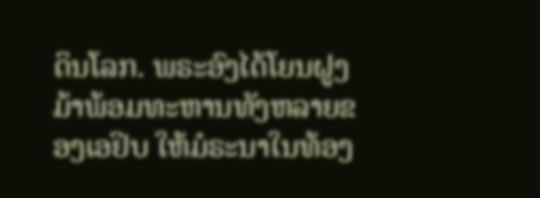ດິນໂລກ. ພຣະອົງໄດ້ໂຍນຝູງມ້າພ້ອມທະຫານທັງຫລາຍຂອງເອຢິບ ໃຫ້ມໍຣະນາໃນທ້ອງ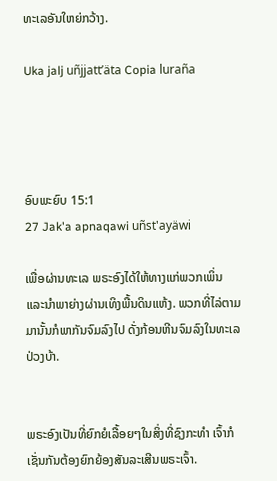ທະເລອັນໃຫຍ່ກວ້າງ.

Uka jalj uñjjattʼäta Copia luraña




ອົບພະຍົບ 15:1
27 Jak'a apnaqawi uñst'ayäwi

ເພື່ອຜ່ານທະເລ ພຣະອົງໄດ້ໃຫ້ທາງແກ່ພວກເພິ່ນ ແລະນຳພາຍ່າງຜ່ານເທິງພື້ນດິນແຫ້ງ. ພວກທີ່ໄລ່ຕາມມານັ້ນກໍພາກັນຈົມລົງໄປ ດັ່ງກ້ອນຫີນຈົມລົງໃນທະເລປ່ວງບ້າ.


ພຣະອົງເປັນທີ່ຍົກຍໍເລື້ອຍໆໃນສິ່ງທີ່ຊົງກະທຳ ເຈົ້າກໍເຊັ່ນກັນຕ້ອງຍົກຍ້ອງສັນລະເສີນພຣະເຈົ້າ.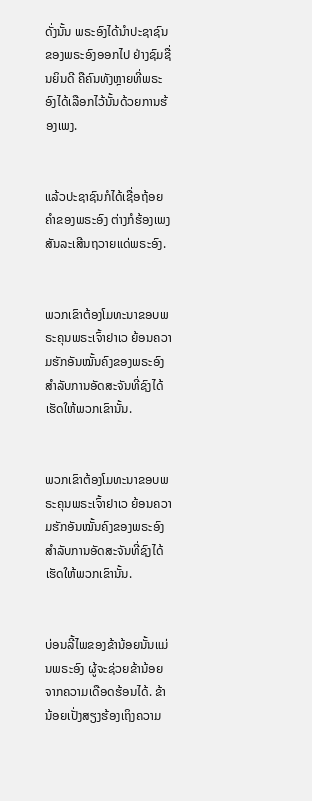ດັ່ງນັ້ນ ພຣະອົງໄດ້ນຳປະຊາຊົນຂອງພຣະອົງອອກໄປ ຢ່າງຊົມຊື່ນຍິນດີ ຄືຄົນທັງຫຼາຍທີ່ພຣະອົງໄດ້ເລືອກໄວ້ນັ້ນດ້ວຍການຮ້ອງເພງ.


ແລ້ວປະຊາຊົນກໍໄດ້ເຊື່ອຖ້ອຍຄຳຂອງພຣະອົງ ຕ່າງກໍຮ້ອງເພງສັນລະເສີນຖວາຍແດ່ພຣະອົງ.


ພວກເຂົາຕ້ອງໂມທະນາຂອບພຣະຄຸນພຣະເຈົ້າຢາເວ ຍ້ອນຄວາມຮັກອັນໝັ້ນຄົງຂອງພຣະອົງ ສຳລັບການອັດສະຈັນທີ່ຊົງໄດ້ເຮັດໃຫ້ພວກເຂົານັ້ນ.


ພວກເຂົາຕ້ອງໂມທະນາຂອບພຣະຄຸນພຣະເຈົ້າຢາເວ ຍ້ອນຄວາມຮັກອັນໝັ້ນຄົງຂອງພຣະອົງ ສຳລັບການອັດສະຈັນທີ່ຊົງໄດ້ເຮັດໃຫ້ພວກເຂົານັ້ນ.


ບ່ອນລີ້ໄພຂອງຂ້ານ້ອຍນັ້ນແມ່ນພຣະອົງ ຜູ້ຈະຊ່ວຍຂ້ານ້ອຍຈາກຄວາມເດືອດຮ້ອນໄດ້. ຂ້ານ້ອຍເປັ່ງສຽງຮ້ອງເຖິງຄວາມ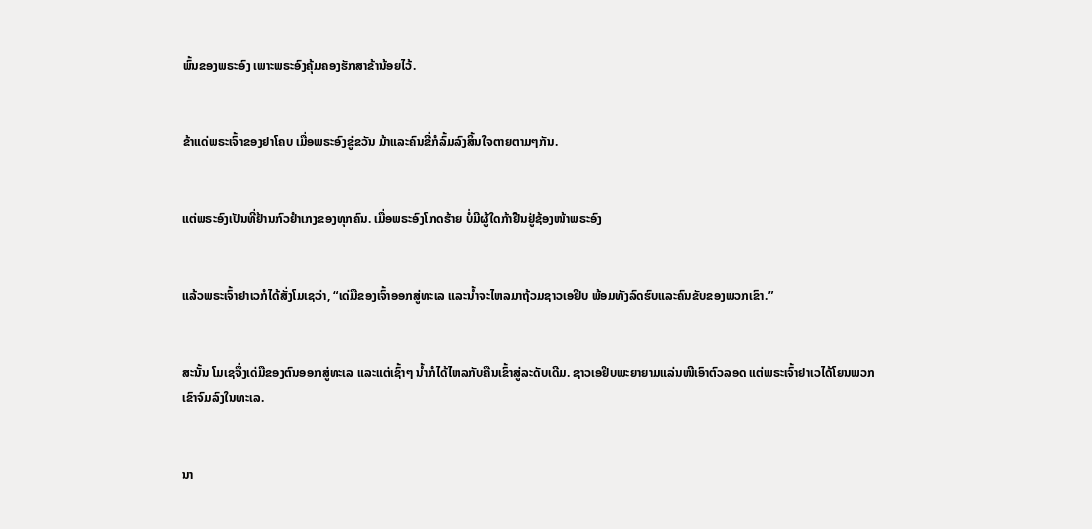ພົ້ນຂອງພຣະອົງ ເພາະພຣະອົງຄຸ້ມຄອງຮັກສາຂ້ານ້ອຍໄວ້.


ຂ້າແດ່ພຣະເຈົ້າຂອງຢາໂຄບ ເມື່ອພຣະອົງຂູ່ຂວັນ ມ້າແລະຄົນຂີ່ກໍລົ້ມລົງສິ້ນໃຈຕາຍຕາມໆກັນ.


ແຕ່ພຣະອົງເປັນທີ່ຢ້ານກົວຢຳເກງຂອງທຸກຄົນ. ເມື່ອພຣະອົງໂກດຮ້າຍ ບໍ່ມີຜູ້ໃດກ້າຢືນຢູ່ຊ້ອງໜ້າພຣະອົງ


ແລ້ວພຣະເຈົ້າຢາເວກໍໄດ້ສັ່ງໂມເຊວ່າ, “ເດ່ມືຂອງເຈົ້າອອກສູ່ທະເລ ແລະນໍ້າຈະໄຫລມາຖ້ວມຊາວເອຢິບ ພ້ອມທັງລົດຮົບແລະຄົນຂັບຂອງພວກເຂົາ.”


ສະນັ້ນ ໂມເຊຈຶ່ງເດ່ມືຂອງຕົນອອກສູ່ທະເລ ແລະແຕ່ເຊົ້າໆ ນໍ້າກໍໄດ້ໄຫລກັບຄືນເຂົ້າສູ່ລະດັບເດີມ. ຊາວເອຢິບພະຍາຍາມແລ່ນໜີເອົາຕົວລອດ ແຕ່ພຣະເຈົ້າຢາເວໄດ້ໂຍນພວກເຂົາຈົມລົງໃນທະເລ.


ນາ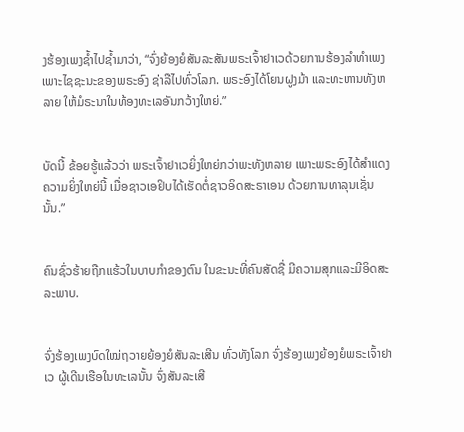ງຮ້ອງເພງຊໍ້າໄປຊໍ້າມາວ່າ, “ຈົ່ງຍ້ອງຍໍສັນລະສັນພຣະເຈົ້າຢາເວດ້ວຍການຮ້ອງລຳທຳເພງ ເພາະໄຊຊະນະຂອງພຣະອົງ ຊ່າລືໄປທົ່ວໂລກ. ພຣະອົງໄດ້ໂຍນຝູງມ້າ ແລະທະຫານທັງຫລາຍ ໃຫ້ມໍຣະນາໃນທ້ອງທະເລອັນກວ້າງໃຫຍ່.”


ບັດນີ້ ຂ້ອຍຮູ້ແລ້ວວ່າ ພຣະເຈົ້າຢາເວຍິ່ງໃຫຍ່ກວ່າພະທັງຫລາຍ ເພາະພຣະອົງໄດ້ສຳແດງຄວາມຍິ່ງໃຫຍ່ນີ້ ເມື່ອຊາວເອຢິບໄດ້ເຮັດຕໍ່ຊາວອິດສະຣາເອນ ດ້ວຍການທາລຸນເຊັ່ນນັ້ນ.”


ຄົນຊົ່ວຮ້າຍຖືກແຮ້ວໃນບາບກຳຂອງຕົນ ໃນຂະນະທີ່ຄົນສັດຊື່ ມີຄວາມສຸກແລະມີອິດສະລະພາບ.


ຈົ່ງຮ້ອງເພງບົດໃໝ່ຖວາຍຍ້ອງຍໍສັນລະເສີນ ທົ່ວທັງໂລກ ຈົ່ງຮ້ອງເພງຍ້ອງຍໍພຣະເຈົ້າຢາເວ ຜູ້ເດີນເຮືອໃນທະເລນັ້ນ ຈົ່ງສັນລະເສີ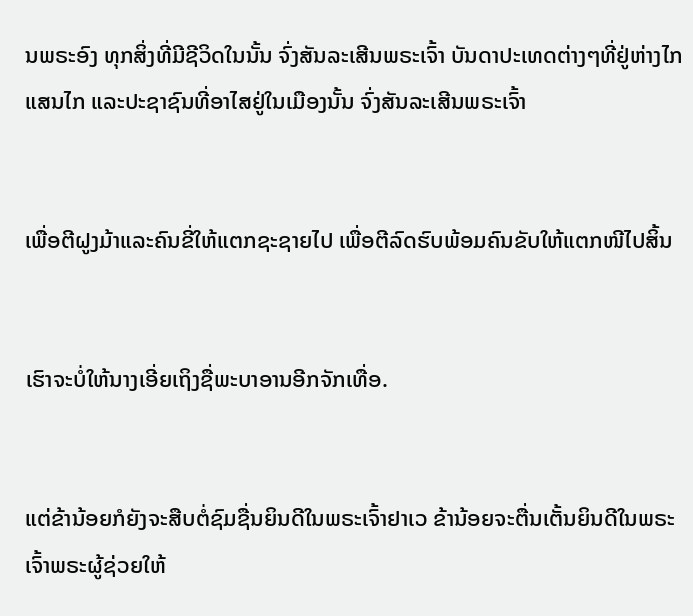ນພຣະອົງ ທຸກສິ່ງທີ່ມີຊີວິດໃນນັ້ນ ຈົ່ງສັນລະເສີນພຣະເຈົ້າ ບັນດາປະເທດຕ່າງໆທີ່ຢູ່ຫ່າງໄກແສນໄກ ແລະປະຊາຊົນທີ່ອາໄສຢູ່ໃນເມືອງນັ້ນ ຈົ່ງສັນລະເສີນພຣະເຈົ້າ


ເພື່ອຕີຝູງມ້າແລະຄົນຂີ່ໃຫ້ແຕກຊະຊາຍໄປ ເພື່ອຕີລົດຮົບພ້ອມຄົນຂັບໃຫ້ແຕກໜີໄປສິ້ນ


ເຮົາຈະບໍ່ໃຫ້ນາງເອີ່ຍເຖິງຊື່ພະບາອານອີກຈັກເທື່ອ.


ແຕ່ຂ້ານ້ອຍກໍຍັງຈະສືບຕໍ່ຊົມຊື່ນຍິນດີໃນພຣະເຈົ້າຢາເວ ຂ້ານ້ອຍຈະຕື່ນເຕັ້ນຍິນດີໃນພຣະເຈົ້າພຣະຜູ້ຊ່ວຍໃຫ້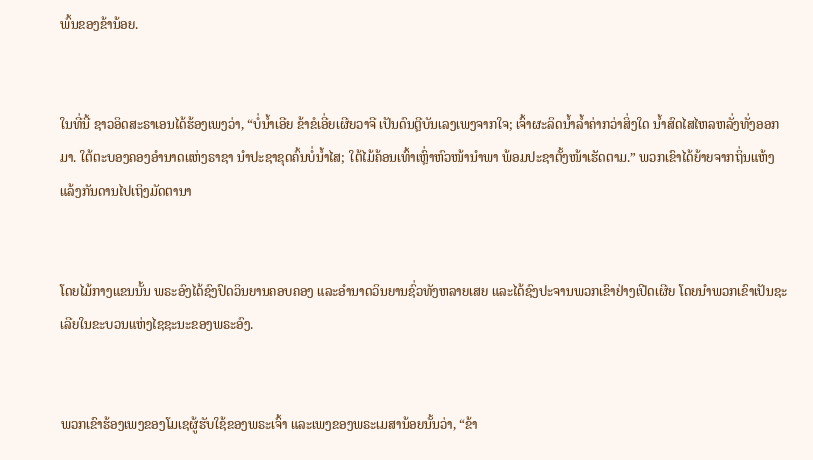ພົ້ນຂອງຂ້ານ້ອຍ.


ໃນທີ່ນີ້ ຊາວອິດສະຣາເອນໄດ້ຮ້ອງເພງວ່າ, “ບໍ່ນໍ້າເອີຍ ຂ້າຂໍເອີ່ຍເຜີຍວາຈີ ເປັນດົນຕຼີບັນເລງເພງຈາກໃຈ; ເຈົ້າຜະລິດນໍ້າລໍ້າຄ່າກວ່າສິ່ງໃດ ນໍ້າສົດໄສໄຫລຫລັ່ງທັ່ງອອກມາ. ໃຕ້ຕະບອງຄອງອຳນາດແຫ່ງຣາຊາ ນຳປະຊາຂຸດຄົ້ນບໍ່ນໍ້າໄສ; ໃຕ້ໄມ້ຄ້ອນເທົ້າເຫຼົ່າຫົວໜ້ານຳພາ ພ້ອມປະຊາຕັ້ງໜ້າເຮັດຕາມ.” ພວກເຂົາໄດ້ຍ້າຍຈາກຖິ່ນແຫ້ງແລ້ງກັນດານໄປເຖິງມັດຕານາ


ໂດຍໄມ້ກາງແຂນນັ້ນ ພຣະອົງໄດ້ຊົງປົດວິນຍານຄອບຄອງ ແລະອຳນາດວິນຍານຊົ່ວທັງຫລາຍເສຍ ແລະໄດ້ຊົງປະຈານພວກເຂົາຢ່າງເປີດເຜີຍ ໂດຍນຳພວກເຂົາເປັນຊະເລີຍໃນຂະບວນແຫ່ງໄຊຊະນະຂອງພຣະອົງ.


ພວກເຂົາຮ້ອງເພງຂອງໂມເຊຜູ້ຮັບໃຊ້ຂອງພຣະເຈົ້າ ແລະເພງຂອງພຣະເມສານ້ອຍນັ້ນວ່າ, “ຂ້າ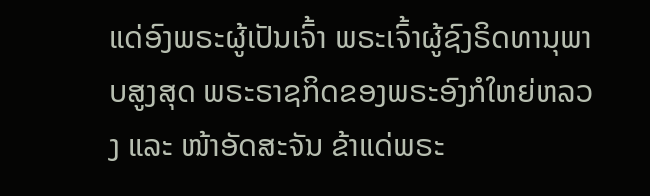ແດ່ອົງພຣະຜູ້ເປັນເຈົ້າ ພຣະເຈົ້າຜູ້ຊົງຣິດທານຸພາບສູງສຸດ ພຣະຣາຊກິດຂອງພຣະອົງກໍໃຫຍ່ຫລວງ ແລະ ໜ້າອັດສະຈັນ ຂ້າແດ່ພຣະ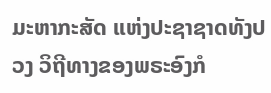ມະຫາກະສັດ ແຫ່ງປະຊາຊາດທັງປວງ ວິຖີທາງຂອງພຣະອົງກໍ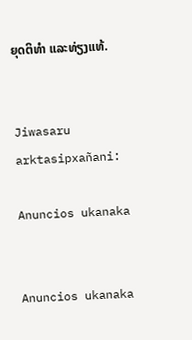ຍຸດຕິທຳ ແລະທ່ຽງແທ້.


Jiwasaru arktasipxañani:

Anuncios ukanaka


Anuncios ukanaka